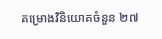គម្រោងវិនិយោគចំនួន ២៧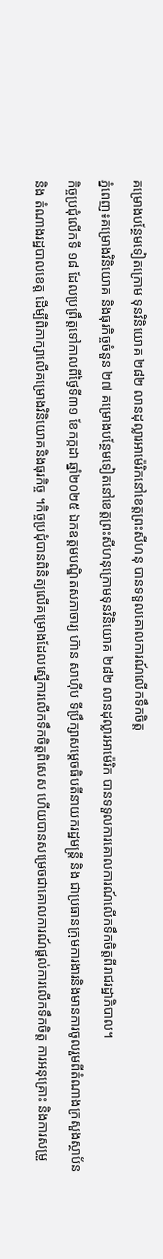គម្រោងបន្ថែមទៀតក្រោម ទុនវិនិយោគ ២៨២ លានដុល្លារអាម៉េរិកនៅខេត្តព្រះសីហនុ បានទទួលគោលការណ៍លើកទឹកចិត្ត
ភ្នំពេញ៖គម្រោងវិនិយោគ និងធុរកិច្ចចំនួន ២៧ គម្រោងបន្ថែមទៀតនៅខេត្តព្រះសីហនុក្រោមទុនវិនិយោគ ២៨២ លានដុល្លារអាម៉េរិក បានទទួលការគោលការណ៍លើកទឹកចិត្តពីរាជរដ្ឋាភិបាល។
កិច្ចប្រជុំលើកទី ១៨ ដែលប្រព្រឹត្តទៅកាលពីថ្ងៃទី៣១ ខែកក្កដា ឆ្នាំ២០២៥ ឯកឧត្តមបណ្ឌិតសភាចារ្យ ហ៊ាន សាហ៊ីប ទីប្រឹក្សាសម្តេចធិបតីនាយករដ្ឋមន្រ្តី និង ជាប្រធានក្រុមការងារនិងមានការចូលរួមពីតំណាងក្រសួងស្ថាប័ន និង តំណាងរដ្ឋបាលខេត្ត ដើម្បីពិភាក្សាលើគម្រោងវិនិយោគនិងធុរកិច្ច ។កិច្ចប្រជុំបានពិនិត្យលើគម្រោងដែលស្នើការលើកទឹកចិត្តពិសេស ហើយបានសម្រេចជាគោលការណ៍ផ្តល់ការលើកទឹកចិត្ត ការអនុគ្រោះ និងការសម្រួ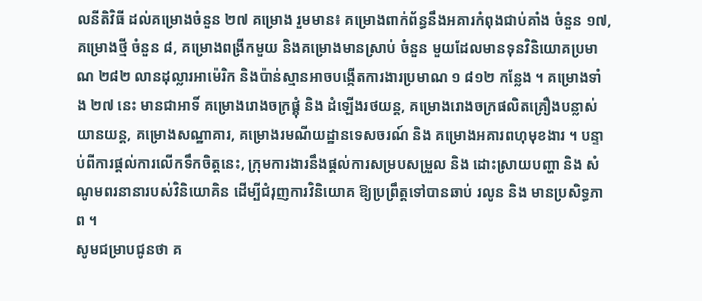លនីតិវិធី ដល់គម្រោងចំនួន ២៧ គម្រោង រួមមាន៖ គម្រោងពាក់ព័ន្ធនឹងអគារកំពុងជាប់គាំង ចំនួន ១៧, គម្រោងថ្មី ចំនួន ៨, គម្រោងពង្រីកមួយ និងគម្រោងមានស្រាប់ ចំនួន មួយដែលមានទុនវិនិយោគប្រមាណ ២៨២ លានដុល្លារអាម៉េរិក និងប៉ាន់ស្មានអាចបង្កើតការងារប្រមាណ ១ ៨១២ កន្លែង ។ គម្រោងទាំង ២៧ នេះ មានជាអាទិ៍ គម្រោងរោងចក្រផ្គុំ និង ដំឡើងរថយន្ត, គម្រោងរោងចក្រផលិតគ្រឿងបន្លាស់យានយន្ត, គម្រោងសណ្ឋាគារ, គម្រោងរមណីយដ្ឋានទេសចរណ៍ និង គម្រោងអគារពហុមុខងារ ។ បន្ទាប់ពីការផ្តល់ការលើកទឹកចិត្តនេះ, ក្រុមការងារនឹងផ្តល់ការសម្របសម្រួល និង ដោះស្រាយបញ្ហា និង សំណូមពរនានារបស់វិនិយោគិន ដើម្បីជំរុញការវិនិយោគ ឱ្យប្រព្រឹត្តទៅបានឆាប់ រលូន និង មានប្រសិទ្ធភាព ។
សូមជម្រាបជូនថា គ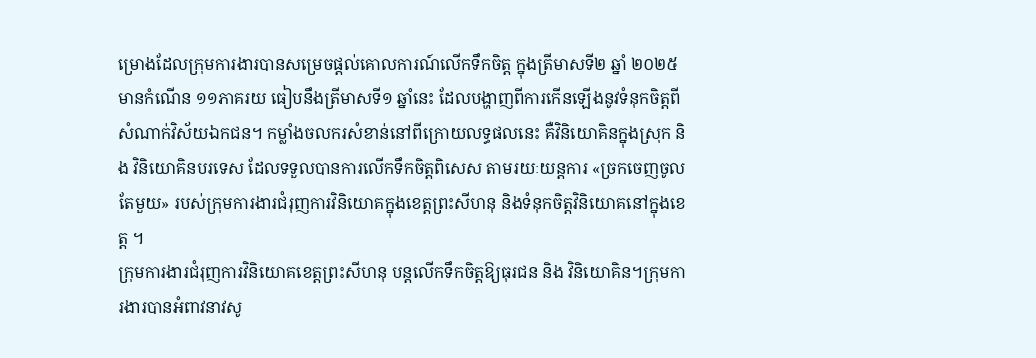ម្រោងដែលក្រុមការងារបានសម្រេចផ្តល់គោលការណ៍លើកទឹកចិត្ត ក្នុងត្រីមាសទី២ ឆ្នាំ ២០២៥ មានកំណើន ១១ភាគរយ ធៀបនឹងត្រីមាសទី១ ឆ្នាំនេះ ដែលបង្ហាញពីការកើនឡើងនូវទំនុកចិត្តពីសំណាក់វិស័យឯកជន។ កម្លាំងចលករសំខាន់នៅពីក្រោយលទ្ធផលនេះ គឺវិនិយោគិនក្នុងស្រុក និង វិនិយោគិនបរទេស ដែលទទួលបានការលើកទឹកចិត្តពិសេស តាមរយៈយន្តការ «ច្រកចេញចូលតែមួយ» របស់ក្រុមការងារជំរុញការវិនិយោគក្នុងខេត្តព្រះសីហនុ និងទំនុកចិត្តវិនិយោគនៅក្នុងខេត្ត ។
ក្រុមការងារជំរុញការវិនិយោគខេត្តព្រះសីហនុ បន្តលើកទឹកចិត្តឱ្យធុរជន និង វិនិយោគិន។ក្រុមការងារបានអំពាវនាវសូ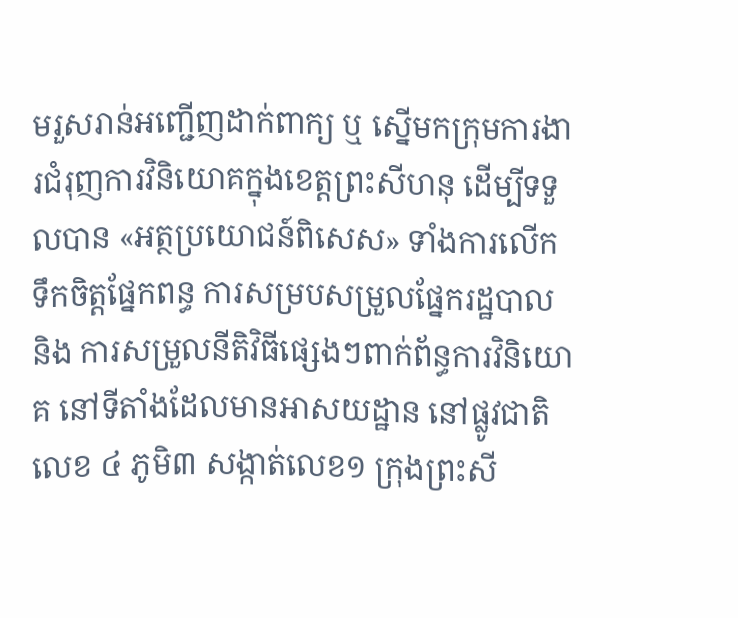មរួសរាន់អញ្ជើញដាក់ពាក្យ ឬ ស្នើមកក្រុមការងារជំរុញការវិនិយោគក្នុងខេត្តព្រះសីហនុ ដើម្បីទទួលបាន «អត្ថប្រយោជន៍ពិសេស» ទាំងការលើកទឹកចិត្តផ្នែកពន្ធ ការសម្របសម្រួលផ្នែករដ្ឋបាល និង ការសម្រួលនីតិវិធីផ្សេងៗពាក់ព័ន្ធការវិនិយោគ នៅទីតាំងដែលមានអាសយដ្ឋាន នៅផ្លូវជាតិលេខ ៤ ភូមិ៣ សង្កាត់លេខ១ ក្រុងព្រះសី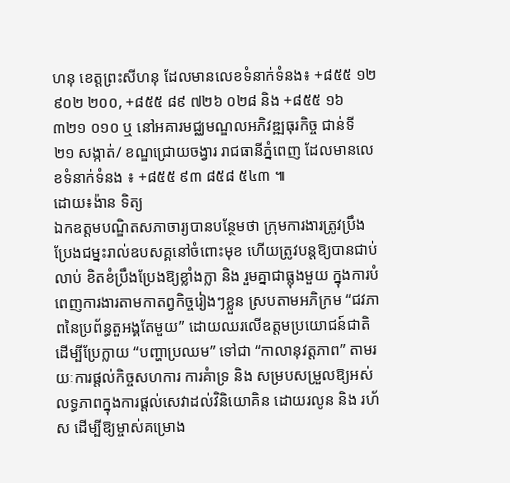ហនុ ខេត្តព្រះសីហនុ ដែលមានលេខទំនាក់ទំនង៖ +៨៥៥ ១២ ៩០២ ២០០, +៨៥៥ ៨៩ ៧២៦ ០២៨ និង +៨៥៥ ១៦ ៣២១ ០១០ ឬ នៅអគារមជ្ឈមណ្ឌលអភិវឌ្ឍធុរកិច្ច ជាន់ទី ២១ សង្កាត់/ ខណ្ឌជ្រោយចង្វារ រាជធានីភ្នំពេញ ដែលមានលេខទំនាក់ទំនង ៖ +៨៥៥ ៩៣ ៨៥៨ ៥៤៣ ៕
ដោយ៖ង៉ាន ទិត្យ
ឯកឧត្តមបណ្ឌិតសភាចារ្យបានបន្ថែមថា ក្រុមការងារត្រូវប្រឹងប្រែងជម្នះរាល់ឧបសគ្គនៅចំពោះមុខ ហើយត្រូវបន្តឱ្យបានជាប់លាប់ ខិតខំប្រឹងប្រែងឱ្យខ្លាំងក្លា និង រួមគ្នាជាធ្លុងមួយ ក្នុងការបំពេញការងារតាមកាតព្វកិច្ចរៀងៗខ្លួន ស្របតាមអភិក្រម “ជវភាពនៃប្រព័ន្ធតួអង្គតែមួយ” ដោយឈរលើឧត្តមប្រយោជន៍ជាតិ ដើម្បីប្រែក្លាយ “បញ្ហាប្រឈម” ទៅជា “កាលានុវត្តភាព” តាមរយៈការផ្តល់កិច្ចសហការ ការគំាទ្រ និង សម្របសម្រួលឱ្យអស់លទ្ធភាពក្នុងការផ្តល់សេវាដល់វិនិយោគិន ដោយរលូន និង រហ័ស ដើម្បីឱ្យម្ចាស់គម្រោង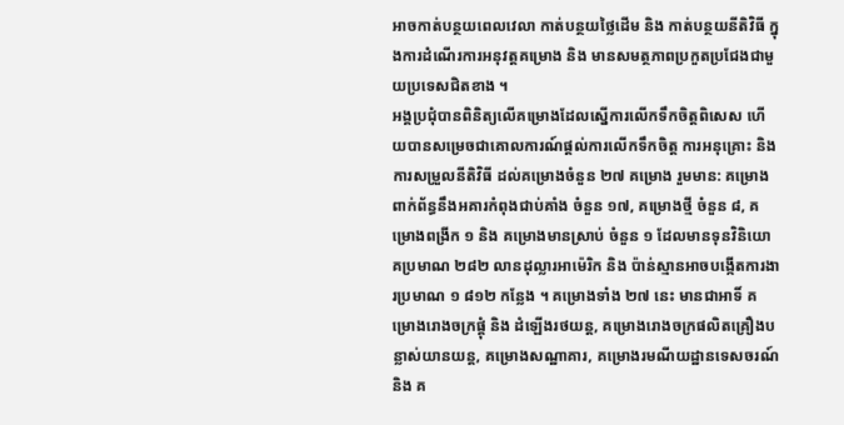អាចកាត់បន្ថយពេលវេលា កាត់បន្ថយថ្លៃដើម និង កាត់បន្ថយនីតិវិធី ក្នុងការដំណើរការអនុវត្តគម្រោង និង មានសមត្ថភាពប្រកួតប្រជែងជាមួយប្រទេសជិតខាង ។
អង្គប្រជុំបានពិនិត្យលើគម្រោងដែលស្នើការលើកទឹកចិត្តពិសេស ហើយបានសម្រេចជាគោលការណ៍ផ្តល់ការលើកទឹកចិត្ត ការអនុគ្រោះ និង ការសម្រួលនីតិវិធី ដល់គម្រោងចំនួន ២៧ គម្រោង រួមមាន: គម្រោងពាក់ព័ន្ធនឹងអគារកំពុងជាប់គាំង ចំនួន ១៧, គម្រោងថ្មី ចំនួន ៨, គម្រោងពង្រីក ១ និង គម្រោងមានស្រាប់ ចំនួន ១ ដែលមានទុនវិនិយោគប្រមាណ ២៨២ លានដុល្លារអាម៉េរិក និង ប៉ាន់ស្មានអាចបង្កើតការងារប្រមាណ ១ ៨១២ កន្លែង ។ គម្រោងទាំង ២៧ នេះ មានជាអាទិ៍ គម្រោងរោងចក្រផ្គុំ និង ដំឡើងរថយន្ត, គម្រោងរោងចក្រផលិតគ្រឿងបន្លាស់យានយន្ត, គម្រោងសណ្ឋាគារ, គម្រោងរមណីយដ្ឋានទេសចរណ៍ និង គ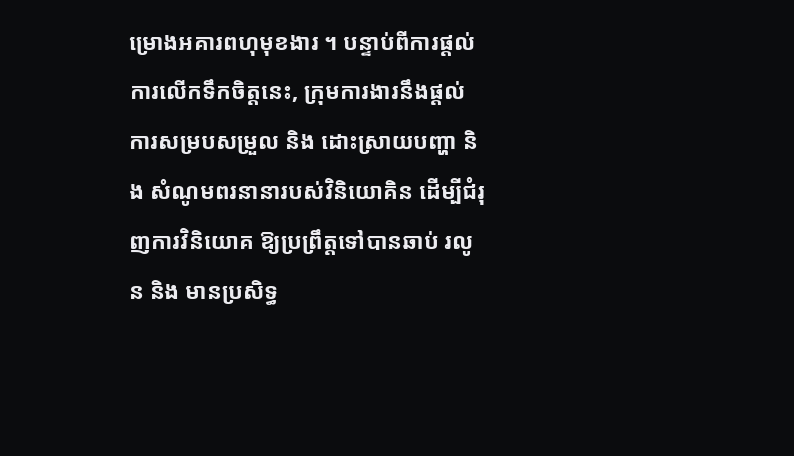ម្រោងអគារពហុមុខងារ ។ បន្ទាប់ពីការផ្តល់ការលើកទឹកចិត្តនេះ, ក្រុមការងារនឹងផ្តល់ការសម្របសម្រួល និង ដោះស្រាយបញ្ហា និង សំណូមពរនានារបស់វិនិយោគិន ដើម្បីជំរុញការវិនិយោគ ឱ្យប្រព្រឹត្តទៅបានឆាប់ រលូន និង មានប្រសិទ្ធ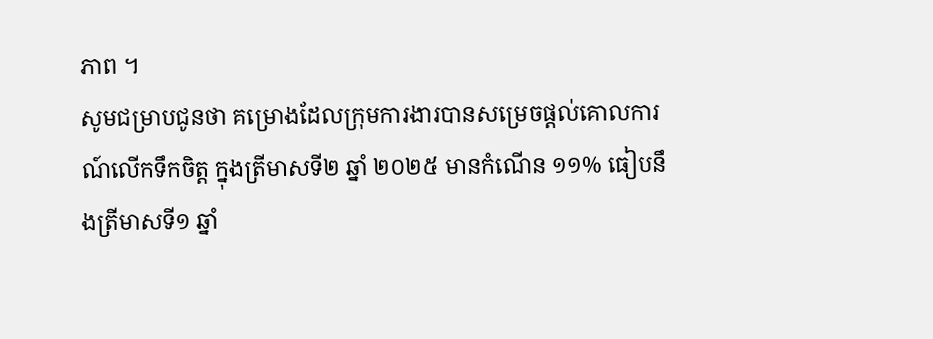ភាព ។
សូមជម្រាបជូនថា គម្រោងដែលក្រុមការងារបានសម្រេចផ្តល់គោលការណ៍លើកទឹកចិត្ត ក្នុងត្រីមាសទី២ ឆ្នាំ ២០២៥ មានកំណើន ១១% ធៀបនឹងត្រីមាសទី១ ឆ្នាំ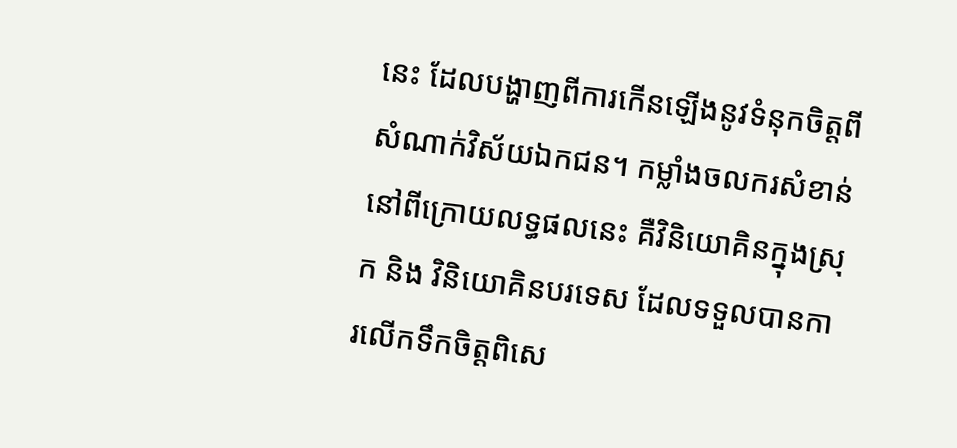នេះ ដែលបង្ហាញពីការកើនឡើងនូវទំនុកចិត្តពីសំណាក់វិស័យឯកជន។ កម្លាំងចលករសំខាន់នៅពីក្រោយលទ្ធផលនេះ គឺវិនិយោគិនក្នុងស្រុក និង វិនិយោគិនបរទេស ដែលទទួលបានការលើកទឹកចិត្តពិសេ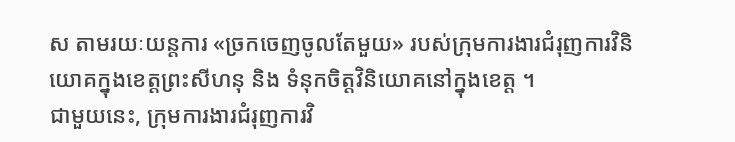ស តាមរយៈយន្តការ «ច្រកចេញចូលតែមួយ» របស់ក្រុមការងារជំរុញការវិនិយោគក្នុងខេត្តព្រះសីហនុ និង ទំនុកចិត្តវិនិយោគនៅក្នុងខេត្ត ។
ជាមួយនេះ, ក្រុមការងារជំរុញការវិ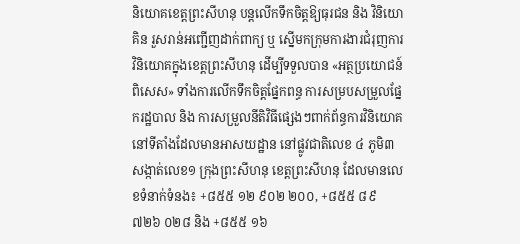និយោគខេត្តព្រះសីហនុ បន្តលើកទឹកចិត្តឱ្យធុរជន និង វិនិយោគិន រួសរាន់អញ្ជើញដាក់ពាក្យ ឬ ស្នើមកក្រុមការងារជំរុញការវិនិយោគក្នុងខេត្តព្រះសីហនុ ដើម្បីទទួលបាន «អត្ថប្រយោជន៍ពិសេស» ទាំងការលើកទឹកចិត្តផ្នែកពន្ធ ការសម្របសម្រួលផ្នែករដ្ឋបាល និង ការសម្រួលនីតិវិធីផ្សេងៗពាក់ព័ន្ធការវិនិយោគ នៅទីតាំងដែលមានអាសយដ្ឋាន នៅផ្លូវជាតិលេខ ៤ ភូមិ៣ សង្កាត់លេខ១ ក្រុងព្រះសីហនុ ខេត្តព្រះសីហនុ ដែលមានលេខទំនាក់ទំនង៖ +៨៥៥ ១២ ៩០២ ២០០, +៨៥៥ ៨៩ ៧២៦ ០២៨ និង +៨៥៥ ១៦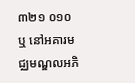៣២១ ០១០ ឬ នៅអគារមជ្ឈមណ្ឌលអភិ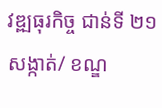វឌ្ឍធុរកិច្ច ជាន់ទី ២១ សង្កាត់/ ខណ្ឌ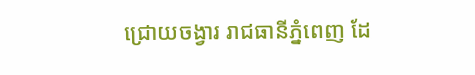ជ្រោយចង្វារ រាជធានីភ្នំពេញ ដែ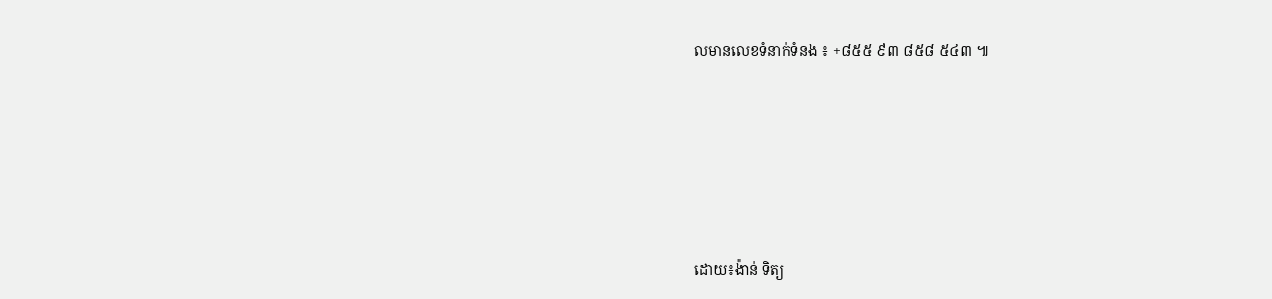លមានលេខទំនាក់ទំនង ៖ +៨៥៥ ៩៣ ៨៥៨ ៥៤៣ ៕






ដោយ៖ង៉ាន់ ទិត្យ